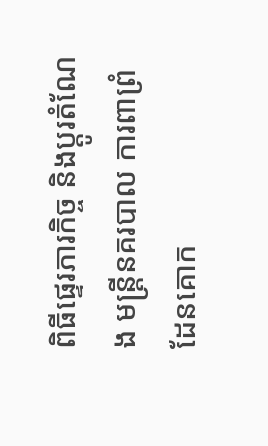ពិធីផ្ទេរភារកិច្ច និងប្តូរតំណែង មន្ត្រីនគរបាល ការពាព្រំដែនគោក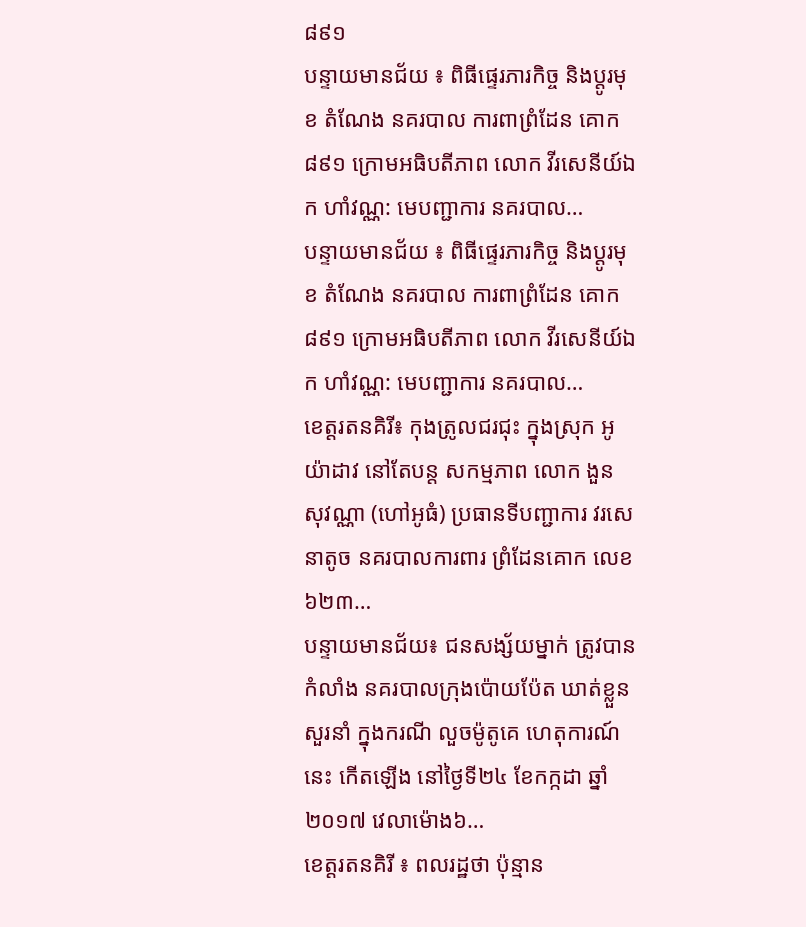៨៩១
បន្ទាយមានជ័យ ៖ ពិធីផ្ទេរភារកិច្ច និងប្តូរមុខ តំណែង នគរបាល ការពាព្រំដែន គោក ៨៩១ ក្រោមអធិបតីភាព លោក វីរសេនីយ៍ឯក ហាំវណ្ណ: មេបញ្ជាការ នគរបាល…
បន្ទាយមានជ័យ ៖ ពិធីផ្ទេរភារកិច្ច និងប្តូរមុខ តំណែង នគរបាល ការពាព្រំដែន គោក ៨៩១ ក្រោមអធិបតីភាព លោក វីរសេនីយ៍ឯក ហាំវណ្ណ: មេបញ្ជាការ នគរបាល…
ខេត្តរតនគិរី៖ កុងត្រូលជរជុះ ក្នុងស្រុក អូយ៉ាដាវ នៅតែបន្ត សកម្មភាព លោក ងួន សុវណ្ណា (ហៅអូធំ) ប្រធានទីបញ្ជាការ វរសេនាតូច នគរបាលការពារ ព្រំដែនគោក លេខ៦២៣…
បន្ទាយមានជ័យ៖ ជនសង្ស័យម្នាក់ ត្រូវបានកំលាំង នគរបាលក្រុងប៉ោយប៉ែត ឃាត់ខ្លួន សួរនាំ ក្នុងករណី លួចម៉ូតូគេ ហេតុការណ៍ នេះ កើតឡើង នៅថ្ងៃទី២៤ ខែកក្កដា ឆ្នាំ២០១៧ វេលាម៉ោង៦…
ខេត្តរតនគិរី ៖ ពលរដ្ឋថា ប៉ុន្មាន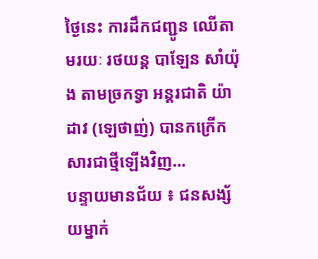ថ្ងៃនេះ ការដឹកជញ្ជូន ឈើតាមរយៈ រថយន្ត បាឡែន សាំយ៉ុង តាមច្រកទ្វា អន្តរជាតិ យ៉ាដាវ (ឡេថាញ់) បានកក្រើក សារជាថ្មីឡើងវិញ…
បន្ទាយមានជ័យ ៖ ជនសង្ស័យម្នាក់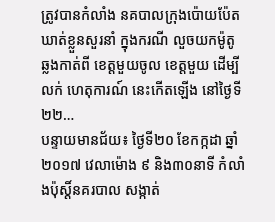ត្រូវបានកំលាំង នគបាលក្រុងប៉ោយប៉ែត ឃាត់ខ្លួនសួរនាំ ក្នុងករណី លួចយកម៉ូតូ ឆ្លងកាត់ពី ខេត្តមួយចូល ខេត្តមួយ ដើម្បីលក់ ហេតុការណ៍ នេះកើតឡើង នៅថ្ងៃទី២២…
បន្ទាយមានជ័យ៖ ថ្ងៃទី២០ ខែកក្កដា ឆ្នាំ២០១៧ វេលាម៉ោង ៩ និង៣០នាទី កំលាំងប៉ុស្តិ៍នគរបាល សង្កាត់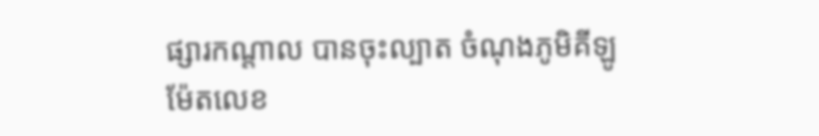ផ្សារកណ្តាល បានចុះល្បាត ចំណុងភូមិគីឡូម៉ែតលេខ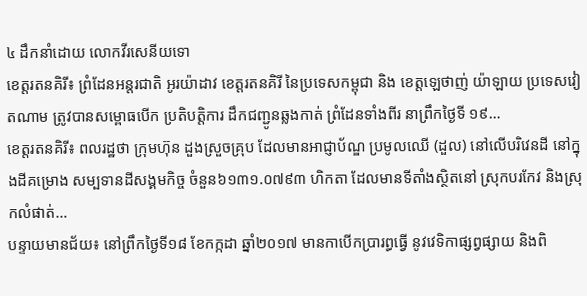៤ ដឹកនាំដោយ លោកវីរសេនីយទោ
ខេត្តរតនគិរី៖ ព្រំដែនអន្តរជាតិ អូរយ៉ាដាវ ខេត្តរតនគិរី នៃប្រទេសកម្ពុជា និង ខេត្តឡេថាញ់ យ៉ាឡាយ ប្រទេសវៀតណាម ត្រូវបានសម្ពោធបើក ប្រតិបត្តិការ ដឹកជញ្ជូនឆ្លងកាត់ ព្រំដែនទាំងពីរ នាព្រឹកថ្ងៃទី ១៩…
ខេត្តរតនគិរី៖ ពលរដ្ឋថា ក្រុមហ៊ុន ដួងស្រួចគ្រុប ដែលមានអាជ្ញាប័ណ្ឌ ប្រមូលឈើ (ដួល) នៅលើបរិវេនដី នៅក្នុងដីគម្រោង សម្បទានដីសង្គមកិច្ច ចំនួន៦១៣១.០៧៩៣ ហិកតា ដែលមានទីតាំងស្ថិតនៅ ស្រុកបរកែវ និងស្រុកលំផាត់…
បន្ទាយមានជ័យ៖ នៅព្រឹកថ្ងៃទី១៨ ខែកក្កដា ឆ្នាំ២០១៧ មានកាបើកប្រារព្ធធ្វើ នូវវេទិកាផ្សព្វផ្សាយ និងពិ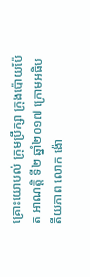គ្រោះយោបល់ ក្រុមប្រឹក្សា ក្រុងប៉ោយប៉ែត អាណត្តិ ទី២ ឆ្នាំ២០១៧ ក្រោមអធិបតីយភាព លោក ង៉ោ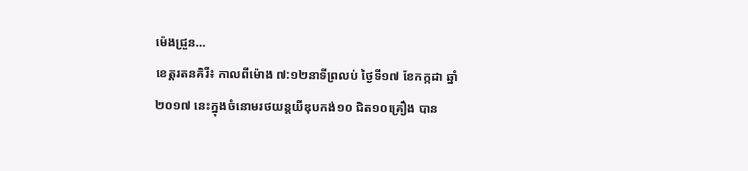ម៉េងជ្រួន…
ខេត្តរតនគិរី៖ កាលពីម៉ោង ៧:១២នាទីព្រលប់ ថ្ងៃទី១៧ ខែកក្កដា ឆ្នាំ២០១៧ នេះក្នុងចំនោមរថយន្តយីឌុបកង់១០ ជិត១០គ្រឿង បាន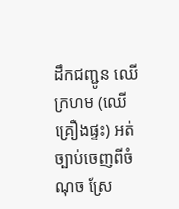ដឹកជញ្ជូន ឈើក្រហម (ឈើគ្រឿងផ្ទះ) អត់ច្បាប់ចេញពីចំណុច ស្រែ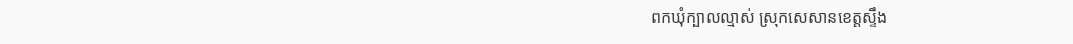ពកឃុំក្បាលល្មាស់ ស្រុកសេសានខេត្តស្ទឹង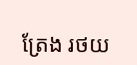ត្រែង រថយ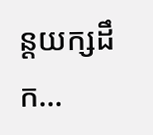ន្តយក្សដឹក…